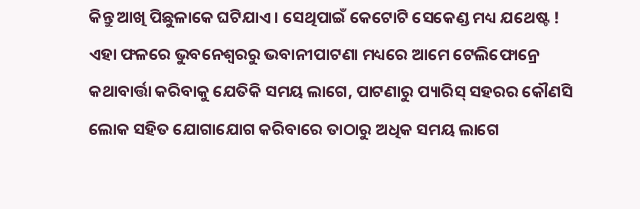କିନ୍ତୁ ଆଖି ପିଛୁଳାକେ ଘଟିଯାଏ । ସେଥିପାଇଁ କେଟୋଟି ସେକେଣ୍ଡ ମଧ୍ୟ ଯଥେଷ୍ଟ ! ଏହା ଫଳରେ ଭୁବନେଶ୍ୱରରୁ ଭବାନୀପାଟଣା ମଧ୍ୟରେ ଆମେ ଟେଲିଫୋନ୍ରେ କଥାବାର୍ତ୍ତା କରିବାକୁ ଯେତିକି ସମୟ ଲାଗେ, ପାଟଣାରୁ ପ୍ୟାରିସ୍ ସହରର କୌଣସି ଲୋକ ସହିତ ଯୋଗାଯୋଗ କରିବାରେ ତାଠାରୁ ଅଧିକ ସମୟ ଲାଗେ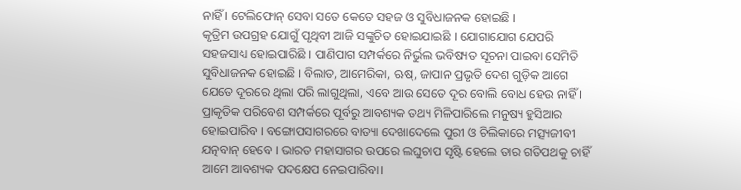ନାହିଁ । ଟେଲିଫୋନ୍ ସେବା ସତେ କେତେ ସହଜ ଓ ସୁବିଧାଜନକ ହୋଇଛି ।
କୃତ୍ରିମ ଉପଗ୍ରହ ଯୋଗୁଁ ପୃଥିବୀ ଆଜି ସଙ୍କୁଚିତ ହୋଇଯାଇଛି । ଯୋଗାଯୋଗ ଯେପରି ସହଜସାଧ୍ୟ ହୋଇପାରିଛି । ପାଣିପାଗ ସମ୍ପର୍କରେ ନିର୍ଭୁଲ ଭବିଷ୍ୟତ ସୂଚନା ପାଇବା ସେମିତି ସୁବିଧାଜନକ ହୋଇଛି । ବିଲାତ, ଆମେରିକା, ଋଷ୍, ଜାପାନ ପ୍ରଭୃତି ଦେଶ ଗୁଡ଼ିକ ଆଗେ ଯେତେ ଦୂରରେ ଥିଲା ପରି ଲାଗୁଥିଲା, ଏବେ ଆଉ ସେତେ ଦୂର ବୋଲି ବୋଧ ହେଉ ନାହିଁ । ପ୍ରାକୃତିକ ପରିବେଶ ସମ୍ପର୍କରେ ପୂର୍ବରୁ ଆବଶ୍ୟକ ତଥ୍ୟ ମିଳିପାରିଲେ ମନୁଷ୍ୟ ହୁସିଆର ହୋଇପାରିବ । ବଙ୍ଗୋପସାଗରରେ ବାତ୍ୟା ଦେଖାଦେଲେ ପୁରୀ ଓ ଚିଲିକାରେ ମତ୍ସ୍ୟଜୀବୀ ଯତ୍ନବାନ୍ ହେବେ । ଭାରତ ମହାସାଗର ଉପରେ ଲଘୁଚାପ ସୃଷ୍ଟି ହେଲେ ତାର ଗତିପଥକୁ ଚାହିଁ ଆମେ ଆବଶ୍ୟକ ପଦକ୍ଷେପ ନେଇପାରିବା।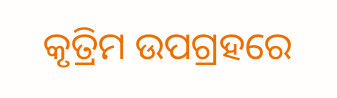କୃତ୍ରିମ ଉପଗ୍ରହରେ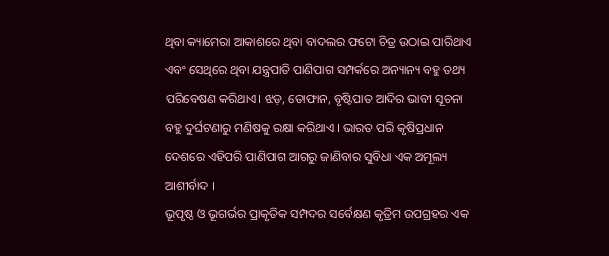ଥିବା କ୍ୟାମେରା ଆକାଶରେ ଥିବା ବାଦଲର ଫଟୋ ଚିତ୍ର ଉଠାଇ ପାରିଥାଏ ଏବଂ ସେଥିରେ ଥିବା ଯନ୍ତ୍ରପାତି ପାଣିପାଗ ସମ୍ପର୍କରେ ଅନ୍ୟାନ୍ୟ ବହୁ ତଥ୍ୟ ପରିବେଷଣ କରିଥାଏ। ଝଡ଼, ତୋଫାନ, ବୃଷ୍ଟିପାତ ଆଦିର ଭାବୀ ସୂଚନା ବହୁ ଦୁର୍ଘଟଣାରୁ ମଣିଷକୁ ରକ୍ଷା କରିଥାଏ । ଭାରତ ପରି କୃଷିପ୍ରଧାନ ଦେଶରେ ଏହିପରି ପାଣିପାଗ ଆଗରୁ ଜାଣିବାର ସୁବିଧା ଏକ ଅମୂଲ୍ୟ ଆଶୀର୍ବାଦ ।
ଭୂପୃଷ୍ଠ ଓ ଭୂଗର୍ଭର ପ୍ରାକୃତିକ ସମ୍ପଦର ସର୍ବେକ୍ଷଣ କୃତ୍ରିମ ଉପଗ୍ରହର ଏକ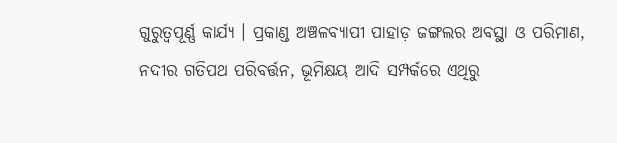ଗୁରୁତ୍ୱପୂର୍ଣ୍ଣ କାର୍ଯ୍ୟ । ପ୍ରକାଣ୍ଡ ଅଞ୍ଚଳବ୍ୟାପୀ ପାହାଡ଼ ଜଙ୍ଗଲର ଅବସ୍ଥା ଓ ପରିମାଣ, ନଦୀର ଗତିପଥ ପରିବର୍ତ୍ତନ, ଭୂମିକ୍ଷୟ ଆଦି ସମ୍ପର୍କରେ ଏଥିରୁ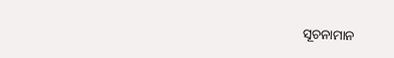ସୂଚନାମାନ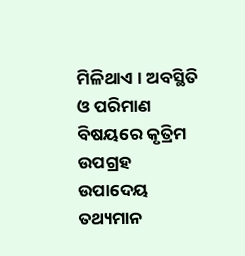ମିଳିଥାଏ । ଅବସ୍ଥିତି ଓ ପରିମାଣ ବିଷୟରେ କୃତ୍ରିମ ଉପଗ୍ରହ ଉପାଦେୟ ତଥ୍ୟମାନ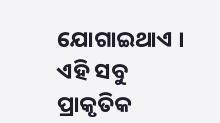ଯୋଗାଇଥାଏ । ଏହି ସବୁ ପ୍ରାକୃତିକ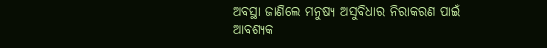ଅବସ୍ଥା ଜାଣିଲେ ମନୁଷ୍ୟ ଅସୁବିଧାର ନିରାକରଣ ପାଇଁ ଆବଶ୍ୟକ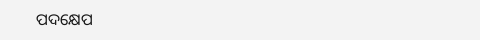ପଦକ୍ଷେପ